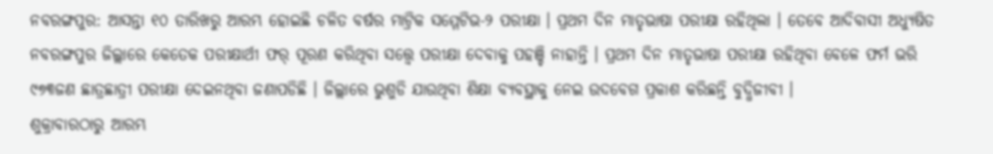ନବରଙ୍ଗପୁର: ଆସନ୍ତା ୧୦ ତାରିଖରୁ ଆରମ୍ଭ ହୋଇଛି ଚଳିତ ବର୍ଷର ମାଟ୍ରିକ ସମ୍ମେଟିଭ-୨ ପରୀକ୍ଷା । ପ୍ରଥମ ଦିନ ମାତୃଭାଷା ପରୀକ୍ଷା ରହିଥିଲା । ତେବେ ଆଦିବାସୀ ଅଧ୍ୟୁଷିତ ନବରଙ୍ଗପୁର ଜିଲ୍ଲାରେ କେତେକ ପରୀକ୍ଷାର୍ଥୀ ଫର୍ ପୂରଣ କରିଥିବା ସତ୍ତ୍ବେ ପରୀକ୍ଷା ଦେବାକୁ ପହଞ୍ଚି ନାହାନ୍ତି । ପ୍ରଥମ ଦିନ ମାତୃଭାଷା ପରୀକ୍ଷା ରହିଥିବା ବେଳେ ଫର୍ମ ଭରି ୯୭୩ଜଣ ଛାତ୍ରଛାତ୍ରୀ ପରୀକ୍ଷା ଦେଇନଥିବା ଜଣାପଡିଛି । ଜିଲ୍ଲାରେ ଭୁଶୁଡି ଯାଉଥିବା ଶିକ୍ଷା ବ୍ୟବସ୍ଥାକୁ ନେଇ ଉଦବେଗ ପ୍ରକାଶ କରିଛନ୍ତି ବୁଦ୍ଧିଜୀବୀ ।
ଶୁକ୍ରାବାରଠାରୁ ଆରମ୍ଭ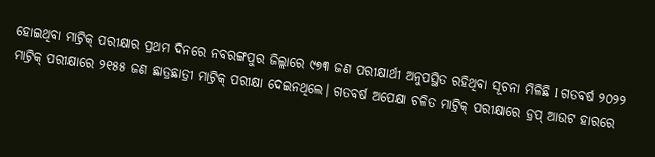ହୋଇଥିବା ମାଟ୍ରିକ୍ ପରୀକ୍ଷାର ପ୍ରଥମ ଦିନରେ ନବରଙ୍ଗପୁର ଜିଲ୍ଲାରେ ୯୭୩ ଜଣ ପରୀକ୍ଷାର୍ଥୀ ଅନୁପସ୍ଥିତ ରହିଥିବା ସୂଚନା ମିଳିଛି l ଗତବର୍ଷ ୨୦୨୨ ମାଟ୍ରିକ୍ ପରୀକ୍ଷାରେ ୨୧୫୫ ଜଣ ଛାତ୍ରଛାତ୍ରୀ ମାଟ୍ରିକ୍ ପରୀକ୍ଷା ଦେଇନଥିଲେ। ଗତବର୍ଷ ଅପେକ୍ଷା ଚଳିତ ମାଟ୍ରିକ୍ ପରୀକ୍ଷାରେ ଡ୍ରପ୍ ଆଉଟ ହାରରେ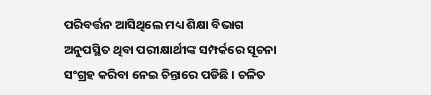ପରିବର୍ତ୍ତନ ଆସିଥିଲେ ମଧ୍ୟ ଶିକ୍ଷା ବିଭାଗ ଅନୁପସ୍ଥିତ ଥିବା ପରୀକ୍ଷାର୍ଥୀଙ୍କ ସମ୍ପର୍କରେ ସୂଚନା ସଂଗ୍ରହ କରିବା ନେଇ ଚିନ୍ତାରେ ପଡିଛି । ଚଳିତ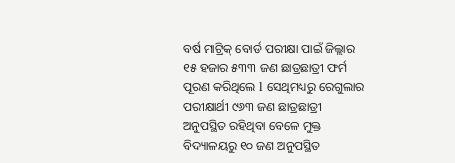ବର୍ଷ ମାଟ୍ରିକ୍ ବୋର୍ଡ ପରୀକ୍ଷା ପାଇଁ ଜିଲ୍ଲାର ୧୫ ହଜାର ୫୩୩ ଜଣ ଛାତ୍ରଛାତ୍ରୀ ଫର୍ମ ପୂରଣ କରିଥିଲେ l ସେଥିମଧ୍ୟରୁ ରେଗୁଲାର ପରୀକ୍ଷାର୍ଥୀ ୯୬୩ ଜଣ ଛାତ୍ରଛାତ୍ରୀ ଅନୁପସ୍ଥିତ ରହିଥିବା ବେଳେ ମୁକ୍ତ ବିଦ୍ୟାଳୟରୁ ୧୦ ଜଣ ଅନୁପସ୍ଥିତ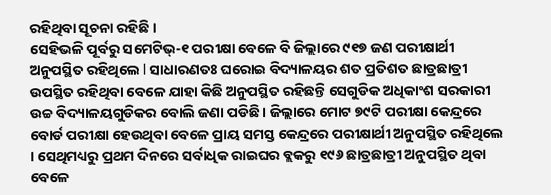ରହିଥିବା ସୂଚନା ରହିଛି ।
ସେହିଭଳି ପୂର୍ବରୁ ସମେଟିଭ୍-୧ ପରୀକ୍ଷା ବେଳେ ବି ଜିଲ୍ଲାରେ ୯୧୭ ଜଣ ପରୀକ୍ଷାର୍ଥୀ ଅନୁପସ୍ଥିତ ରହିଥିଲେ l ସାଧାରଣତଃ ଘରୋଇ ବିଦ୍ୟାଳୟର ଶତ ପ୍ରତିଶତ ଛାତ୍ରଛାତ୍ରୀ ଉପସ୍ଥିତ ରହିଥିବା ବେଳେ ଯାହା କିଛି ଅନୁପସ୍ଥିତ ରହିଛନ୍ତି ସେଗୁଡିକ ଅଧିକାଂଶ ସରକାରୀ ଉଚ୍ଚ ବିଦ୍ୟାଳୟଗୁଡିକର ବୋଲି ଜଣା ପଡିଛି । ଜିଲ୍ଲାରେ ମୋଟ ୭୯ଟି ପରୀକ୍ଷା କେନ୍ଦ୍ରରେ ବୋର୍ଡ ପରୀକ୍ଷା ହେଉଥିବା ବେଳେ ପ୍ରାୟ ସମସ୍ତ କେନ୍ଦ୍ରରେ ପରୀକ୍ଷାର୍ଥୀ ଅନୁପସ୍ଥିତ ରହିଥିଲେ । ସେଥିମଧ୍ୟରୁ ପ୍ରଥମ ଦିନରେ ସର୍ବାଧିକ ରାଇଘର ବ୍ଲକରୁ ୧୯୬ ଛାତ୍ରଛାତ୍ରୀ ଅନୁପସ୍ଥିତ ଥିବା ବେଳେ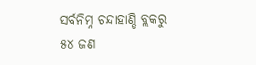ସର୍ବନିମ୍ନ ଚନ୍ଦାହାଣ୍ଡି ବ୍ଲକରୁ ୫୪ ଜଣ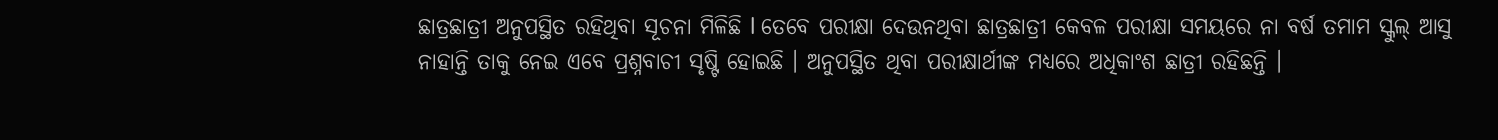ଛାତ୍ରଛାତ୍ରୀ ଅନୁପସ୍ଥିତ ରହିଥିବା ସୂଚନା ମିଳିଛି l ତେବେ ପରୀକ୍ଷା ଦେଉନଥିବା ଛାତ୍ରଛାତ୍ରୀ କେବଳ ପରୀକ୍ଷା ସମୟରେ ନା ବର୍ଷ ତମାମ ସ୍କୁଲ୍ ଆସୁ ନାହାନ୍ତି ତାକୁ ନେଇ ଏବେ ପ୍ରଶ୍ନବାଚୀ ସୃଷ୍ଟି ହୋଇଛି । ଅନୁପସ୍ଥିତ ଥିବା ପରୀକ୍ଷାର୍ଥୀଙ୍କ ମଧ୍ୟରେ ଅଧିକାଂଶ ଛାତ୍ରୀ ରହିଛନ୍ତି ।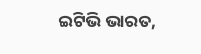ଇଟିଭି ଭାରତ,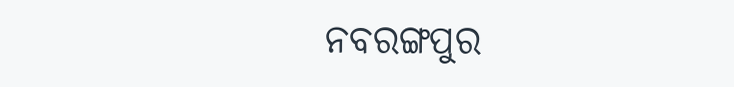ନବରଙ୍ଗପୁର